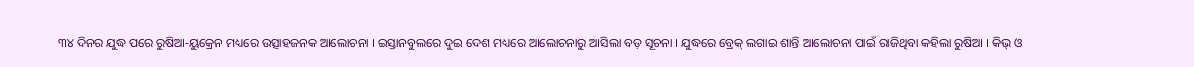୩୪ ଦିନର ଯୁଦ୍ଧ ପରେ ରୁଷିଆ-ୟୁକ୍ରେନ ମଧ୍ୟରେ ଉତ୍ସାହଜନକ ଆଲୋଚନା । ଇସ୍ତାନବୁଲରେ ଦୁଇ ଦେଶ ମଧ୍ୟରେ ଆଲୋଚନାରୁ ଆସିଲା ବଡ଼ ସୂଚନା । ଯୁଦ୍ଧରେ ବ୍ରେକ୍ ଲଗାଇ ଶାନ୍ତି ଆଲୋଚନା ପାଇଁ ରାଜିଥିବା କହିଲା ରୁଷିଆ । କିଭ୍ ଓ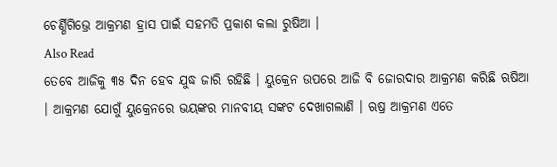ଚେର୍ଣ୍ଣିଗିଭ୍ରେ ଆକ୍ରମଣ ହ୍ରାସ ପାଇଁ ସହମତି ପ୍ରକାଶ କଲା ରୁଷିଆ ।
Also Read
ତେବେ ଆଜିକୁ ୩୫ ଦିନ ହେବ ଯୁଦ୍ଧ ଜାରି ରହିଛି । ୟୁକ୍ରେନ ଉପରେ ଆଜି ବି ଜୋରଦାର ଆକ୍ରମଣ କରିଛି ଋଷିଆ । ଆକ୍ରମଣ ଯୋଗୁଁ ୟୁକ୍ରେନରେ ଭୟଙ୍କର ମାନବୀୟ ସଙ୍କଟ ଦେଖାଗଲାଣି । ଋଷ୍ର ଆକ୍ରମଣ ଏତେ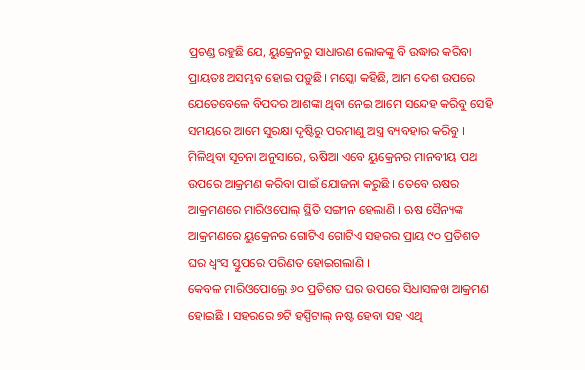ପ୍ରଚଣ୍ଡ ରହୁଛି ଯେ, ୟୁକ୍ରେନରୁ ସାଧାରଣ ଲୋକଙ୍କୁ ବି ଉଦ୍ଧାର କରିବା ପ୍ରାୟତଃ ଅସମ୍ଭବ ହୋଇ ପଡ଼ୁଛି। ମସ୍କୋ କହିଛି, ଆମ ଦେଶ ଉପରେ ଯେତେବେଳେ ବିପଦର ଆଶଙ୍କା ଥିବା ନେଇ ଆମେ ସନ୍ଦେହ କରିବୁ ସେହି ସମୟରେ ଆମେ ସୁରକ୍ଷା ଦୃଷ୍ଟିରୁ ପରମାଣୁ ଅସ୍ତ୍ର ବ୍ୟବହାର କରିବୁ ।
ମିଳିଥିବା ସୂଚନା ଅନୁସାରେ, ଋଷିଆ ଏବେ ୟୁକ୍ରେନର ମାନବୀୟ ପଥ ଉପରେ ଆକ୍ରମଣ କରିବା ପାଇଁ ଯୋଜନା କରୁଛି । ତେବେ ଋଷର ଆକ୍ରମଣରେ ମାରିଓପୋଲ୍ ସ୍ଥିତି ସଙ୍ଗୀନ ହେଲାଣି । ଋଷ ସୈନ୍ୟଙ୍କ ଆକ୍ରମଣରେ ୟୁକ୍ରେନର ଗୋଟିଏ ଗୋଟିଏ ସହରର ପ୍ରାୟ ୯୦ ପ୍ରତିଶତ ଘର ଧ୍ୱଂସ ସ୍ତୁପରେ ପରିଣତ ହୋଇଗଲାଣି ।
କେବଳ ମାରିଓପୋଲ୍ରେ ୬୦ ପ୍ରତିଶତ ଘର ଉପରେ ସିଧାସଳଖ ଆକ୍ରମଣ ହୋଇଛି । ସହରରେ ୭ଟି ହସ୍ପିଟାଲ୍ ନଷ୍ଟ ହେବା ସହ ଏଥି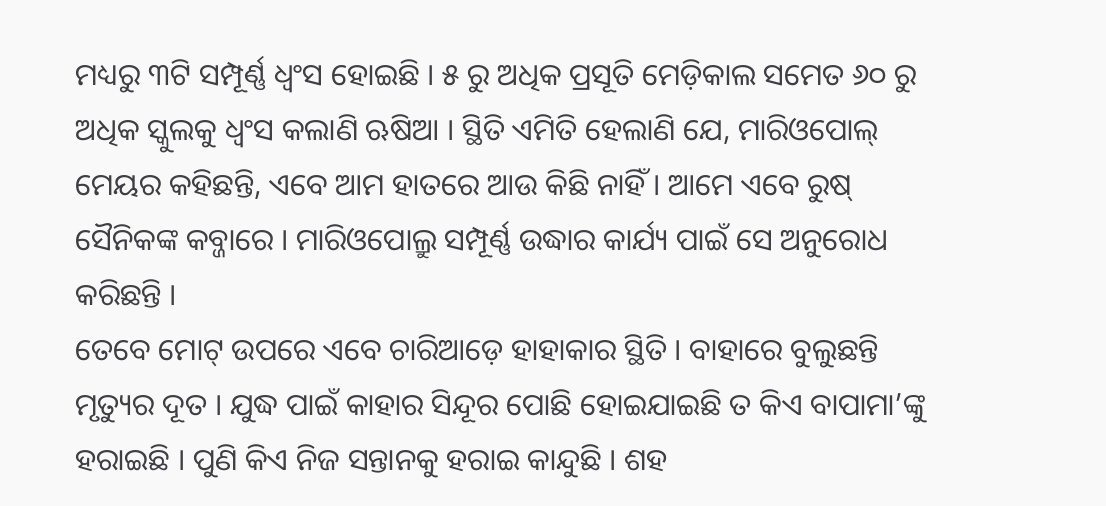ମଧ୍ୟରୁ ୩ଟି ସମ୍ପୂର୍ଣ୍ଣ ଧ୍ୱଂସ ହୋଇଛି । ୫ ରୁ ଅଧିକ ପ୍ରସୂତି ମେଡ଼ିକାଲ ସମେତ ୬୦ ରୁ ଅଧିକ ସ୍କୁଲକୁ ଧ୍ୱଂସ କଲାଣି ଋଷିଆ । ସ୍ଥିତି ଏମିତି ହେଲାଣି ଯେ, ମାରିଓପୋଲ୍ ମେୟର କହିଛନ୍ତି, ଏବେ ଆମ ହାତରେ ଆଉ କିଛି ନାହିଁ । ଆମେ ଏବେ ରୁଷ୍ ସୈନିକଙ୍କ କବ୍ଜାରେ । ମାରିଓପୋଲ୍ରୁ ସମ୍ପୂର୍ଣ୍ଣ ଉଦ୍ଧାର କାର୍ଯ୍ୟ ପାଇଁ ସେ ଅନୁରୋଧ କରିଛନ୍ତି ।
ତେବେ ମୋଟ୍ ଉପରେ ଏବେ ଚାରିଆଡ଼େ ହାହାକାର ସ୍ଥିତି । ବାହାରେ ବୁଲୁଛନ୍ତି ମୃତ୍ୟୁର ଦୂତ । ଯୁଦ୍ଧ ପାଇଁ କାହାର ସିନ୍ଦୂର ପୋଛି ହୋଇଯାଇଛି ତ କିଏ ବାପାମା’ଙ୍କୁ ହରାଇଛି । ପୁଣି କିଏ ନିଜ ସନ୍ତାନକୁ ହରାଇ କାନ୍ଦୁଛି । ଶହ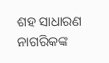ଶହ ସାଧାରଣ ନାଗରିକଙ୍କ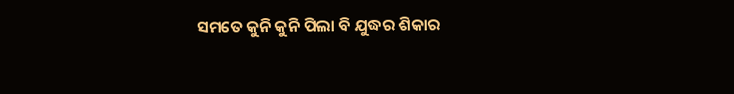ସମତେ କୁନି କୁନି ପିଲା ବି ଯୁଦ୍ଧର ଶିକାର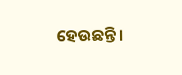ହେଉଛନ୍ତି ।